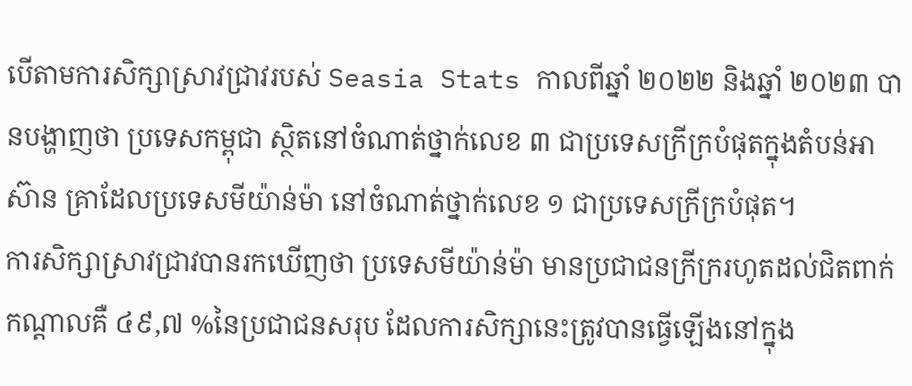បើតាមការសិក្សាស្រាវជ្រាវរបស់ Seasia Stats កាលពីឆ្នាំ ២០២២ និងឆ្នាំ ២០២៣ បានបង្ហាញថា ប្រទេសកម្ពុជា ស្ថិតនៅចំណាត់ថ្នាក់លេខ ៣ ជាប្រទេសក្រីក្របំផុតក្នុងតំបន់អាស៊ាន គ្រាដែលប្រទេសមីយ៉ាន់ម៉ា នៅចំណាត់ថ្នាក់លេខ ១ ជាប្រទេសក្រីក្របំផុត។
ការសិក្សាស្រាវជ្រាវបានរកឃើញថា ប្រទេសមីយ៉ាន់ម៉ា មានប្រជាជនក្រីក្ររហូតដល់ជិតពាក់កណ្ដាលគឺ ៤៩,៧ %នៃប្រជាជនសរុប ដែលការសិក្សានេះត្រូវបានធ្វើឡើងនៅក្នុង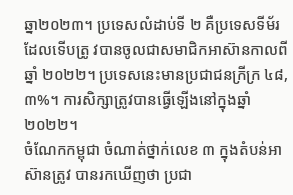ឆ្នា២០២៣។ ប្រទេសលំដាប់ទី ២ គឺប្រទេសទីម័រ ដែលទើបត្រូ វបានចូលជាសមាជិកអាស៊ានកាលពីឆ្នាំ ២០២២។ ប្រទេសនេះមានប្រជាជនក្រីក្រ ៤៨,៣%។ ការសិក្សាត្រូវបានធ្វើឡើងនៅក្នុងឆ្នាំ ២០២២។
ចំណែកកម្ពុជា ចំណាត់ថ្នាក់លេខ ៣ ក្នុងតំបន់អាស៊ានត្រូវ បានរកឃើញថា ប្រជា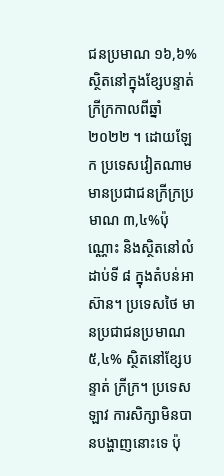ជនប្រមាណ ១៦,៦% ស្ថិតនៅក្នុងខ្សែបន្ទាត់ក្រីក្រកាលពីឆ្នាំ ២០២២ ។ ដោយឡែក ប្រទេសវៀតណាម មានប្រជាជនក្រីក្រប្រ មាណ ៣,៤%ប៉ុណ្ណោះ និងស្ថិតនៅលំដាប់ទី ៨ ក្នុងតំបន់អាស៊ាន។ ប្រទេសថៃ មានប្រជាជនប្រមាណ ៥,៤% ស្ថិតនៅខ្សែបន្ទាត់ ក្រីក្រ។ ប្រទេសឡាវ ការសិក្សាមិនបានបង្ហាញនោះទេ ប៉ុ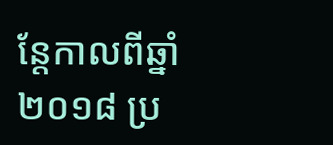ន្តែកាលពីឆ្នាំ ២០១៨ ប្រ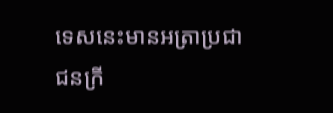ទេសនេះមានអត្រាប្រជាជនក្រី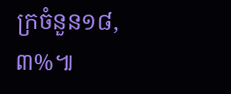ក្រចំនួន១៨,៣%៕